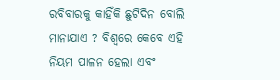ରବିବାରକୁ କାହିଁକି ଛୁଟିଦିନ ବୋଲି ମାନାଯାଏ ? ବିଶ୍ବରେ କେବେ ଏହି ନିୟମ ପାଳନ ହେଲା ଏବଂ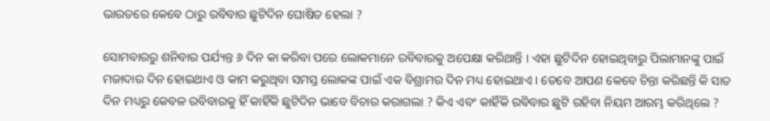ଭାରତରେ କେବେ ଠାରୁ ରବିବାର ଛୁଟିଦିନ ଘୋଷିତ ହେଲା ?

ସୋମବାରରୁ ଶନିବାର ପର୍ଯ୍ୟନ୍ତ ୬ ଦିନ କା କରିବା ପରେ ଲୋକମାନେ ରବିବାରକୁ ଅପେକ୍ଷା କରିଥାନ୍ତି । ଏହା ଛୁଟିଦିନ ହୋଇଥିବାରୁ ପିଲାମାନଙ୍କୁ ପାଇଁ ମଜାଦାର ଦିନ ହୋଇଥାଏ ଓ କାମ କରୁଥିବା ସମସ୍ତ ଲୋକଙ୍କ ପାଇଁ ଏକ ବିଶ୍ରାମର ଦିନ ମଧ୍ୟ ହୋଇଥାଏ । ତେବେ ଆପଣ କେବେ ଚିନ୍ତା କରିଛନ୍ତି କି ସାତ ଦିନ ମଧ୍ୟରୁ କେବଳ ରବିବାରକୁ ହିଁ କାହିଁକି ଛୁଟିଦିନ ଭାବେ ବିଚାର କରାଗଲା ? କିଏ ଏବଂ କାହିଁକି ରବିବାର ଛୁଟି ରହିବା ନିୟମ ଆରମ୍ଭ କରିଥିଲେ ?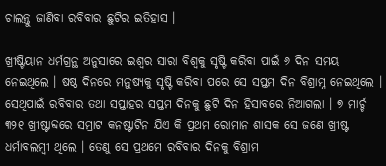ଚାଲନ୍ତୁ ଜାଣିବା ରବିବାର ଛୁଟିର ଇତିହାସ ।

ଖ୍ରୀଷ୍ଟିୟାନ ଧର୍ମଗ୍ରନ୍ଥ ଅନୁସାରେ ଇଶ୍ଵର ସାରା ବିଶ୍ଵକୁ ସୃଷ୍ଟି କରିବା ପାଇଁ ୬ ଦିନ ସମୟ ନେଇଥିଲେ । ଷଷ୍ଠ ଦିନରେ ମନୁଷ୍ୟକୁ ସୃଷ୍ଟି କରିବା ପରେ ସେ ସପ୍ତମ ଦିନ ବିଶ୍ରାମ୍ନ ନେଇଥିଲେ । ସେଥିପାଇଁ ରବିବାର ତଥା ସପ୍ତାହର ସପ୍ତମ ଦିନକୁ ଛୁଟି ଦିନ ହିସାବରେ ନିଆଗଲା । ୭ ମାର୍ଚ୍ଚ ୩୨୧ ଖ୍ରୀଷ୍ଟାବ୍ଦରେ ସମ୍ରାଟ କନଷ୍ଟାଟିନ ଯିଏ କି ପ୍ରଥମ ରୋମାନ ଶାସକ ସେ ଜଣେ ଖ୍ରୀଷ୍ଟ ଧର୍ମାବଲମ୍ବୀ ଥିଲେ । ତେଣୁ ସେ ପ୍ରଥମେ ରବିବାର ଦିନକୁ ବିଶ୍ରାମ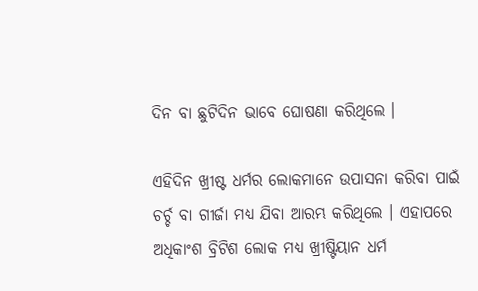ଦିନ ବା ଛୁଟିଦିନ ଭାବେ ଘୋଷଣା କରିଥିଲେ ।

ଏହିଦିନ ଖ୍ରୀଷ୍ଟ ଧର୍ମର ଲୋକମାନେ ଉପାସନା କରିବା ପାଇଁ ଚର୍ଚ୍ଚ ବା ଗୀର୍ଜା ମଧ୍ୟ ଯିବା ଆରମ୍ଭ କରିଥିଲେ । ଏହାପରେ ଅଧିକାଂଶ ବ୍ରିଟିଶ ଲୋକ ମଧ୍ୟ ଖ୍ରୀଷ୍ଟିୟାନ ଧର୍ମ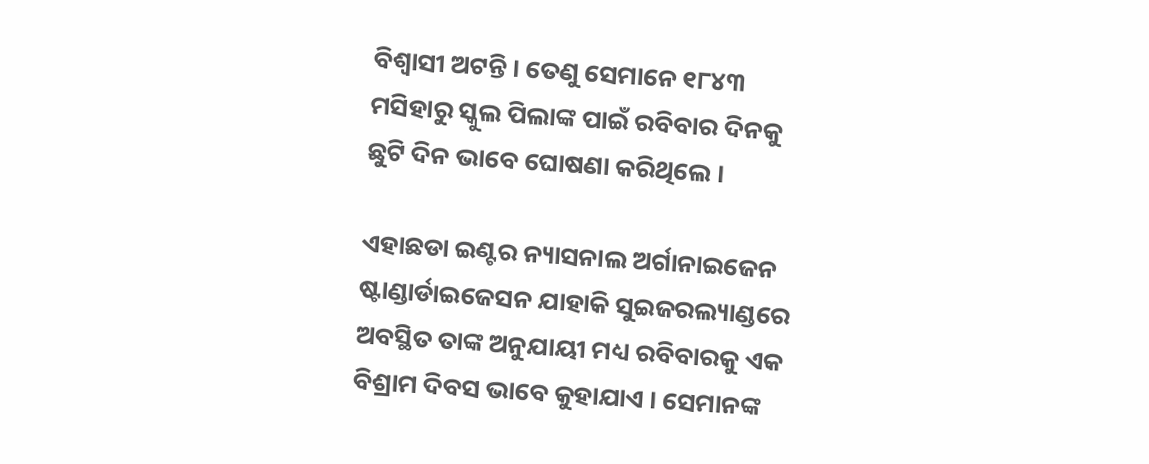ବିଶ୍ଵାସୀ ଅଟନ୍ତି । ତେଣୁ ସେମାନେ ୧୮୪୩ ମସିହାରୁ ସ୍କୁଲ ପିଲାଙ୍କ ପାଇଁ ରବିବାର ଦିନକୁ ଛୁଟି ଦିନ ଭାବେ ଘୋଷଣା କରିଥିଲେ ।

ଏହାଛଡା ଇଣ୍ଟର ନ୍ୟାସନାଲ ଅର୍ଗାନାଇଜେନ ଷ୍ଟାଣ୍ଡାର୍ଡାଇଜେସନ ଯାହାକି ସୁଇଜରଲ୍ୟାଣ୍ଡରେ ଅବସ୍ଥିତ ତାଙ୍କ ଅନୁଯାୟୀ ମଧ୍ୟ ରବିବାରକୁ ଏକ ବିଶ୍ରାମ ଦିବସ ଭାବେ କୁହାଯାଏ । ସେମାନଙ୍କ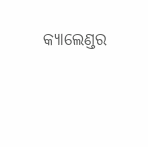କ୍ଯାଲେଣ୍ଡର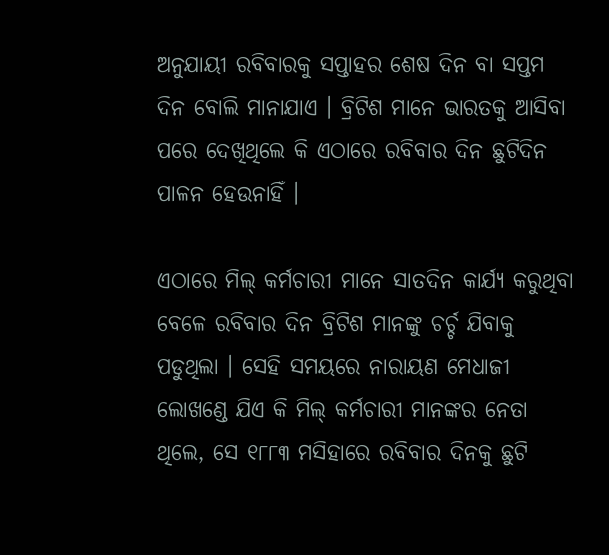ଅନୁଯାୟୀ ରବିବାରକୁ ସପ୍ତାହର ଶେଷ ଦିନ ବା ସପ୍ତମ ଦିନ ବୋଲି ମାନାଯାଏ । ବ୍ରିଟିଶ ମାନେ ଭାରତକୁ ଆସିବା ପରେ ଦେଖିଥିଲେ କି ଏଠାରେ ରବିବାର ଦିନ ଛୁଟିଦିନ ପାଳନ ହେଉନାହିଁ ।

ଏଠାରେ ମିଲ୍ କର୍ମଚାରୀ ମାନେ ସାତଦିନ କାର୍ଯ୍ୟ କରୁଥିବା ବେଳେ ରବିବାର ଦିନ ବ୍ରିଟିଶ ମାନଙ୍କୁ ଚର୍ଚ୍ଚ ଯିବାକୁ ପଡୁଥିଲା । ସେହି ସମୟରେ ନାରାୟଣ ମେଧାଜୀ ଲୋଖଣ୍ଡେ ଯିଏ କି ମିଲ୍ କର୍ମଚାରୀ ମାନଙ୍କର ନେତା ଥିଲେ, ସେ ୧୮୮୩ ମସିହାରେ ରବିବାର ଦିନକୁ ଛୁଟି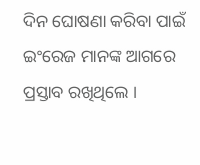ଦିନ ଘୋଷଣା କରିବା ପାଇଁ ଇଂରେଜ ମାନଙ୍କ ଆଗରେ ପ୍ରସ୍ତାବ ରଖିଥିଲେ ।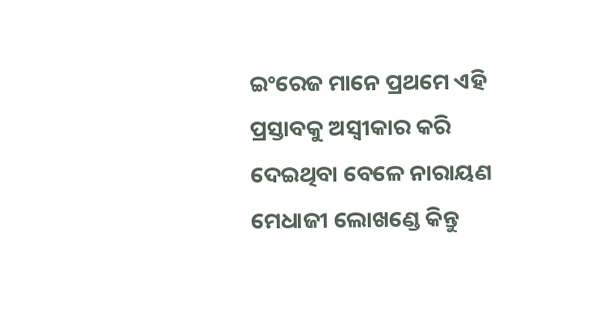ଇଂରେଜ ମାନେ ପ୍ରଥମେ ଏହି ପ୍ରସ୍ତାବକୁ ଅସ୍ଵୀକାର କରି ଦେଇଥିବା ବେଳେ ନାରାୟଣ ମେଧାଜୀ ଲୋଖଣ୍ଡେ କିନ୍ତୁ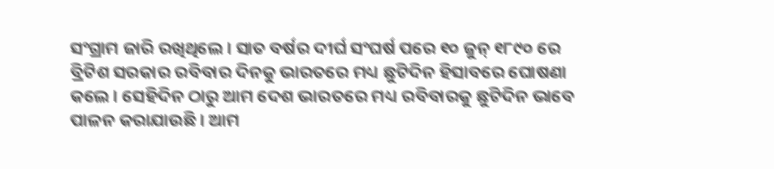ସଂଗ୍ରାମ ଜାରି ରଖିଥିଲେ । ସାତ ବର୍ଷର ଦୀର୍ଘ ସଂଘର୍ଷ ପରେ ୧୦ ଜୁନ୍ ୧୮୯୦ ରେ ବ୍ରିଟିଶ ସରକାର ରବିବାର ଦିନକୁ ଭାରତରେ ମଧ୍ୟ ଛୁଟିଦିନ ହିସାବରେ ଘୋଷଣା କଲେ । ସେହିଦିନ ଠାରୁ ଆମ ଦେଶ ଭାରତରେ ମଧ୍ୟ ରବିବାରକୁ ଛୁଟିଦିନ ଭାବେ ପାଳନ କରାଯାଉଛି । ଆମ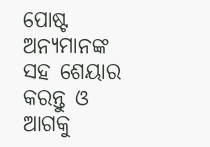ପୋଷ୍ଟ ଅନ୍ୟମାନଙ୍କ ସହ ଶେୟାର କରନ୍ତୁ ଓ ଆଗକୁ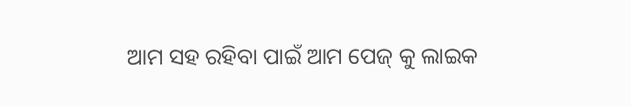ଆମ ସହ ରହିବା ପାଇଁ ଆମ ପେଜ୍ କୁ ଲାଇକ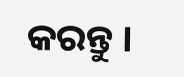କରନ୍ତୁ ।